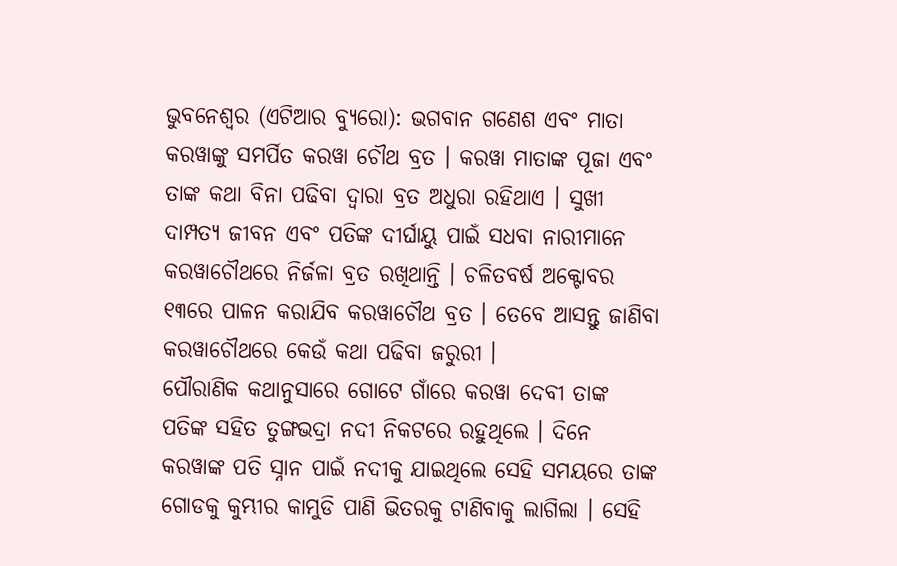ଭୁବନେଶ୍ୱର (ଏଟିଆର ବ୍ୟୁରୋ): ଭଗବାନ ଗଣେଶ ଏବଂ ମାତା କରୱାଙ୍କୁ ସମର୍ପିତ କରୱା ଚୌଥ ବ୍ରତ । କରୱା ମାତାଙ୍କ ପୂଜା ଏବଂ ତାଙ୍କ କଥା ବିନା ପଢିବା ଦ୍ୱାରା ବ୍ରତ ଅଧୁରା ରହିଥାଏ । ସୁଖୀ ଦାମ୍ପତ୍ୟ ଜୀବନ ଏବଂ ପତିଙ୍କ ଦୀର୍ଘାୟୁ ପାଇଁ ସଧବା ନାରୀମାନେ କରୱାଚୌଥରେ ନିର୍ଜଳା ବ୍ରତ ରଖିଥାନ୍ତି । ଚଳିତବର୍ଷ ଅକ୍ଟୋବର ୧୩ରେ ପାଳନ କରାଯିବ କରୱାଚୌଥ ବ୍ରତ । ତେବେ ଆସନ୍ତୁ ଜାଣିବା କରୱାଚୌଥରେ କେଉଁ କଥା ପଢିବା ଜରୁରୀ ।
ପୌରାଣିକ କଥାନୁସାରେ ଗୋଟେ ଗାଁରେ କରୱା ଦେବୀ ତାଙ୍କ ପତିଙ୍କ ସହିତ ତୁଙ୍ଗଭଦ୍ରା ନଦୀ ନିକଟରେ ରହୁଥିଲେ । ଦିନେ କରୱାଙ୍କ ପତି ସ୍ନାନ ପାଇଁ ନଦୀକୁ ଯାଇଥିଲେ ସେହି ସମୟରେ ତାଙ୍କ ଗୋଡକୁ କୁମ୍ଭୀର କାମୁଡି ପାଣି ଭିତରକୁ ଟାଣିବାକୁ ଲାଗିଲା । ସେହି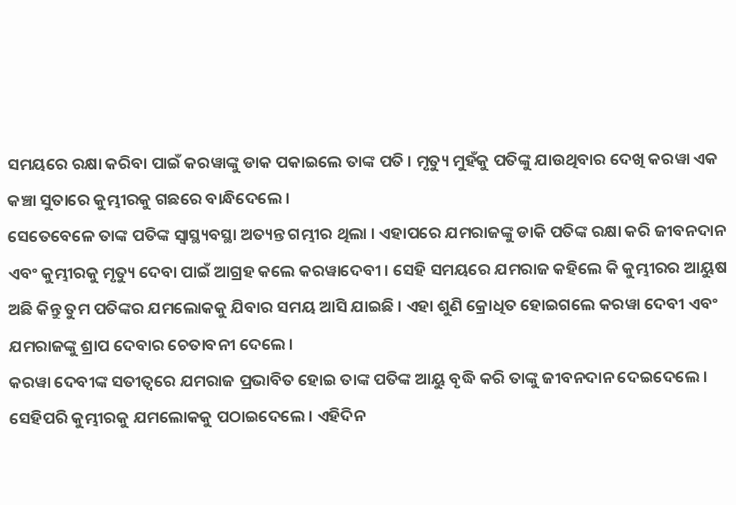ସମୟରେ ରକ୍ଷା କରିବା ପାଇଁ କରୱାଙ୍କୁ ଡାକ ପକାଇଲେ ତାଙ୍କ ପତି । ମୃତ୍ୟୁ ମୁହଁକୁ ପତିଙ୍କୁ ଯାଉଥିବାର ଦେଖି କରୱା ଏକ କଞ୍ଚା ସୁତାରେ କୁମ୍ଭୀରକୁ ଗଛରେ ବାନ୍ଧିଦେଲେ ।
ସେତେବେଳେ ତାଙ୍କ ପତିଙ୍କ ସ୍ୱାସ୍ଥ୍ୟବସ୍ଥା ଅତ୍ୟନ୍ତ ଗମ୍ଭୀର ଥିଲା । ଏହାପରେ ଯମରାଜଙ୍କୁ ଡାକି ପତିଙ୍କ ରକ୍ଷା କରି ଜୀବନଦାନ ଏବଂ କୁମ୍ଭୀରକୁ ମୃତ୍ୟୁ ଦେବା ପାଇଁ ଆଗ୍ରହ କଲେ କରୱାଦେବୀ । ସେହି ସମୟରେ ଯମରାଜ କହିଲେ କି କୁମ୍ଭୀରର ଆୟୁଷ ଅଛି କିନ୍ତୁ ତୁମ ପତିଙ୍କର ଯମଲୋକକୁ ଯିବାର ସମୟ ଆସି ଯାଇଛି । ଏହା ଶୁଣି କ୍ରୋଧିତ ହୋଇଗଲେ କରୱା ଦେବୀ ଏବଂ ଯମରାଜଙ୍କୁ ଶ୍ରାପ ଦେବାର ଚେତାବନୀ ଦେଲେ ।
କରୱା ଦେବୀଙ୍କ ସତୀତ୍ୱରେ ଯମରାଜ ପ୍ରଭାବିତ ହୋଇ ତାଙ୍କ ପତିଙ୍କ ଆୟୁ ବୃଦ୍ଧି କରି ତାଙ୍କୁ ଜୀବନଦାନ ଦେଇଦେଲେ । ସେହିପରି କୁମ୍ଭୀରକୁ ଯମଲୋକକୁ ପଠାଇଦେଲେ । ଏହିଦିନ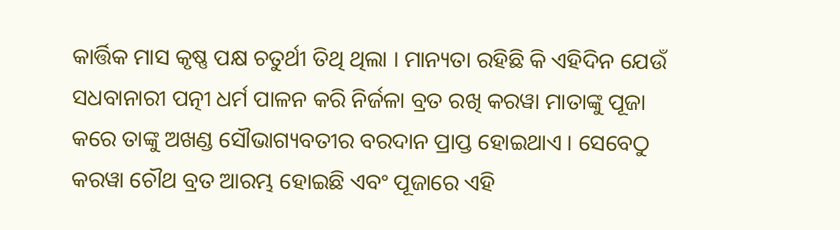କାର୍ତ୍ତିକ ମାସ କୃଷ୍ଣ ପକ୍ଷ ଚତୁର୍ଥୀ ତିଥି ଥିଲା । ମାନ୍ୟତା ରହିଛି କି ଏହିଦିନ ଯେଉଁ ସଧବାନାରୀ ପତ୍ନୀ ଧର୍ମ ପାଳନ କରି ନିର୍ଜଳା ବ୍ରତ ରଖି କରୱା ମାତାଙ୍କୁ ପୂଜା କରେ ତାଙ୍କୁ ଅଖଣ୍ଡ ସୌଭାଗ୍ୟବତୀର ବରଦାନ ପ୍ରାପ୍ତ ହୋଇଥାଏ । ସେବେଠୁ କରୱା ଚୌଥ ବ୍ରତ ଆରମ୍ଭ ହୋଇଛି ଏବଂ ପୂଜାରେ ଏହି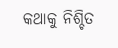କଥାକୁ ନିଶ୍ଚିତ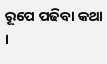ରୂପେ ପଢିବା କଥା ।